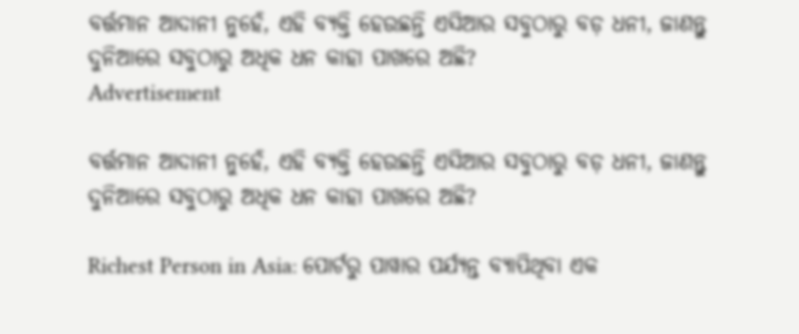ବର୍ତ୍ତମାନ ଆଦାନୀ ନୁହେଁ, ଏହି ବ୍ୟକ୍ତି ହେଉଛନ୍ତି ଏସିଆର ସବୁଠାରୁ ବଡ଼ ଧନୀ, ଜାଣନ୍ତୁ ଦୁନିଆରେ ସବୁଠାରୁ ଅଧିକ ଧନ କାହା ପାଖରେ ଅଛି?
Advertisement

ବର୍ତ୍ତମାନ ଆଦାନୀ ନୁହେଁ, ଏହି ବ୍ୟକ୍ତି ହେଉଛନ୍ତି ଏସିଆର ସବୁଠାରୁ ବଡ଼ ଧନୀ, ଜାଣନ୍ତୁ ଦୁନିଆରେ ସବୁଠାରୁ ଅଧିକ ଧନ କାହା ପାଖରେ ଅଛି?

Richest Person in Asia: ପୋର୍ଟରୁ ପାୱାର ପର୍ଯ୍ୟନ୍ତ ବ୍ୟାପିଥିବା ଏକ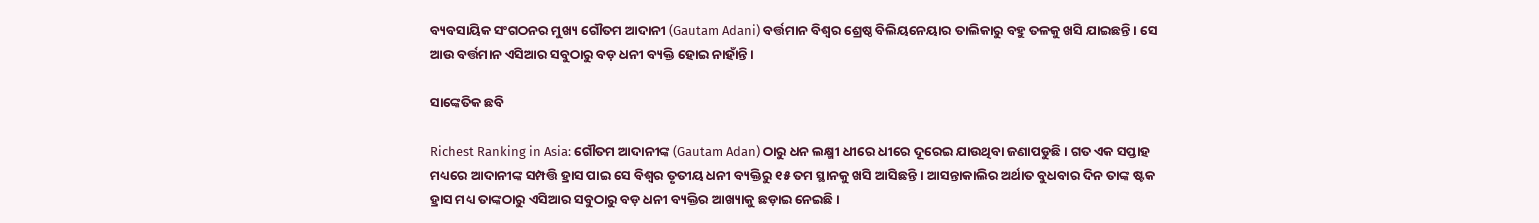ବ୍ୟବସାୟିକ ସଂଗଠନର ମୁଖ୍ୟ ଗୌତମ ଆଦାନୀ (Gautam Adani) ବର୍ତ୍ତମାନ ବିଶ୍ୱର ଶ୍ରେଷ୍ଠ ବିଲିୟନେୟାର ତାଲିକାରୁ ବହୁ ତଳକୁ ଖସି ଯାଇଛନ୍ତି । ସେ ଆଉ ବର୍ତ୍ତମାନ ଏସିଆର ସବୁଠାରୁ ବଡ଼ ଧନୀ ବ୍ୟକ୍ତି ହୋଇ ନାହାଁନ୍ତି ।

ସାଙ୍କେତିକ ଛବି

Richest Ranking in Asia: ଗୌତମ ଆଦାନୀଙ୍କ (Gautam Adan) ଠାରୁ ଧନ ଲକ୍ଷ୍ମୀ ଧୀରେ ଧୀରେ ଦୂରେଇ ଯାଉଥିବା ଜଣାପଡୁଛି । ଗତ ଏକ ସପ୍ତାହ ମଧ୍ୟରେ ଆଦାନୀଙ୍କ ସମ୍ପତ୍ତି ହ୍ରାସ ପାଇ ସେ ବିଶ୍ୱର ତୃତୀୟ ଧନୀ ବ୍ୟକ୍ତିରୁ ୧୫ ତମ ସ୍ଥାନକୁ ଖସି ଆସିଛନ୍ତି । ଆସନ୍ତାକାଲିର ଅର୍ଥାତ ବୁଧବାର ଦିନ ତାଙ୍କ ଷ୍ଟକ ହ୍ରାସ ମଧ୍ୟ ତାଙ୍କଠାରୁ ଏସିଆର ସବୁଠାରୁ ବଡ଼ ଧନୀ ବ୍ୟକ୍ତିର ଆଖ୍ୟାକୁ ଛଡ଼ାଇ ନେଇଛି ।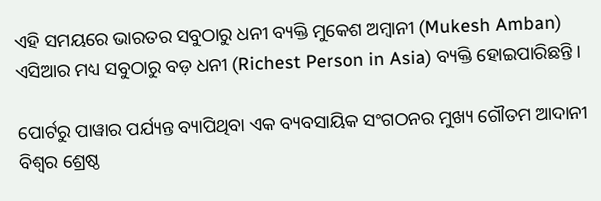ଏହି ସମୟରେ ଭାରତର ସବୁଠାରୁ ଧନୀ ବ୍ୟକ୍ତି ମୁକେଶ ଅମ୍ବାନୀ (Mukesh Amban) ଏସିଆର ମଧ୍ୟ ସବୁଠାରୁ ବଡ଼ ଧନୀ (Richest Person in Asia) ବ୍ୟକ୍ତି ହୋଇପାରିଛନ୍ତି ।

ପୋର୍ଟରୁ ପାୱାର ପର୍ଯ୍ୟନ୍ତ ବ୍ୟାପିଥିବା ଏକ ବ୍ୟବସାୟିକ ସଂଗଠନର ମୁଖ୍ୟ ଗୌତମ ଆଦାନୀ ବିଶ୍ୱର ଶ୍ରେଷ୍ଠ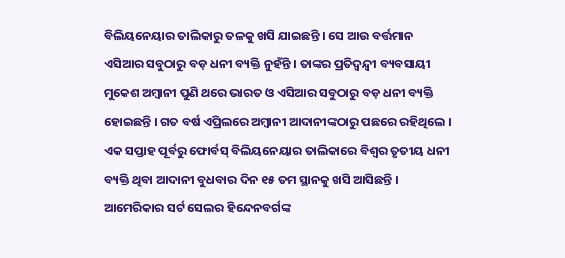ବିଲିୟନେୟାର ତାଲିକାରୁ ତଳକୁ ଖସି ଯାଇଛନ୍ତି । ସେ ଆଉ ବର୍ତ୍ତମାନ ଏସିଆର ସବୁଠାରୁ ବଡ଼ ଧନୀ ବ୍ୟକ୍ତି ନୁହଁନ୍ତି । ତାଙ୍କର ପ୍ରତିଦ୍ୱନ୍ଦ୍ୱୀ ବ୍ୟବସାୟୀ ମୁକେଶ ଅମ୍ବାନୀ ପୁଣି ଥରେ ଭାରତ ଓ ଏସିଆର ସବୁଠାରୁ ବଡ଼ ଧନୀ ବ୍ୟକ୍ତି ହୋଇଛନ୍ତି । ଗତ ବର୍ଷ ଏପ୍ରିଲରେ ଅମ୍ବାନୀ ଆଦାନୀଙ୍କଠାରୁ ପଛରେ ରହିଥିଲେ । ଏକ ସପ୍ତାହ ପୂର୍ବରୁ ଫୋର୍ବସ୍ ବିଲିୟନେୟାର ତାଲିକାରେ ବିଶ୍ୱର ତୃତୀୟ ଧନୀ ବ୍ୟକ୍ତି ଥିବା ଆଦାନୀ ବୁଧବାର ଦିନ ୧୫ ତମ ସ୍ଥାନକୁ ଖସି ଆସିଛନ୍ତି । ଆମେରିକାର ସର୍ଟ ସେଲର ହିନ୍ଦେନବର୍ଗଙ୍କ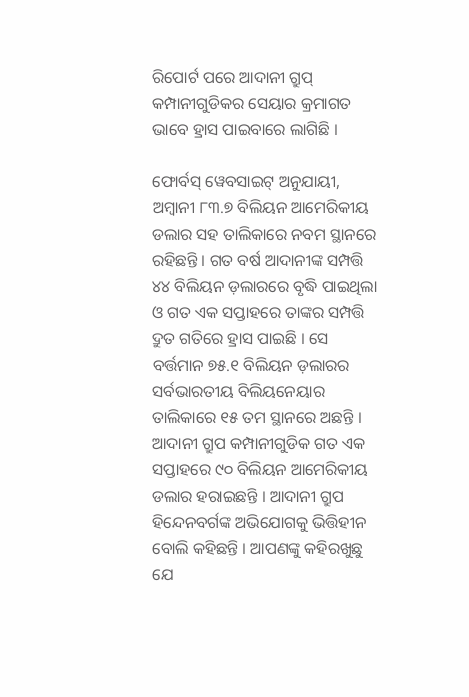ରିପୋର୍ଟ ପରେ ଆଦାନୀ ଗ୍ରୁପ୍ କମ୍ପାନୀଗୁଡିକର ସେୟାର କ୍ରମାଗତ ଭାବେ ହ୍ରାସ ପାଇବାରେ ଲାଗିଛି ।

ଫୋର୍ବସ୍ ୱେବସାଇଟ୍ ଅନୁଯାୟୀ, ଅମ୍ବାନୀ ୮୩.୭ ବିଲିୟନ ଆମେରିକୀୟ ଡଲାର ସହ ତାଲିକାରେ ନବମ ସ୍ଥାନରେ ରହିଛନ୍ତି । ଗତ ବର୍ଷ ଆଦାନୀଙ୍କ ସମ୍ପତ୍ତି ୪୪ ବିଲିୟନ ଡ଼ଲାରରେ ବୃଦ୍ଧି ପାଇଥିଲା ଓ ଗତ ଏକ ସପ୍ତାହରେ ତାଙ୍କର ସମ୍ପତ୍ତି ଦ୍ରୁତ ଗତିରେ ହ୍ରାସ ପାଇଛି । ସେ ବର୍ତ୍ତମାନ ୭୫.୧ ବିଲିୟନ ଡ଼ଲାରର ସର୍ବଭାରତୀୟ ବିଲିୟନେୟାର ତାଲିକାରେ ୧୫ ତମ ସ୍ଥାନରେ ଅଛନ୍ତି । ଆଦାନୀ ଗ୍ରୁପ କମ୍ପାନୀଗୁଡିକ ଗତ ଏକ ସପ୍ତାହରେ ୯୦ ବିଲିୟନ ଆମେରିକୀୟ ଡଲାର ହରାଇଛନ୍ତି । ଆଦାନୀ ଗ୍ରୁପ ହିନ୍ଦେନବର୍ଗଙ୍କ ଅଭିଯୋଗକୁ ଭିତ୍ତିହୀନ ବୋଲି କହିଛନ୍ତି । ଆପଣଙ୍କୁ କହିରଖୁଛୁ ଯେ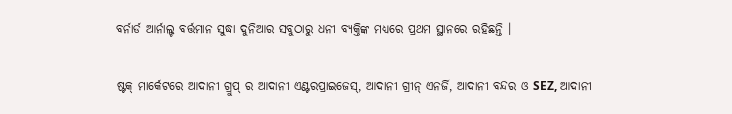ବର୍ନାର୍ଡ ଆର୍ନାଲ୍ଟ ବର୍ତ୍ତମାନ ସୁଦ୍ଧା ଦୁନିଆର ସବୁଠାରୁ ଧନୀ ବ୍ୟକ୍ତିଙ୍କ ମଧ୍ୟରେ ପ୍ରଥମ ସ୍ଥାନରେ ରହିଛନ୍ତି ।

ଷ୍ଟକ୍ ମାର୍କେଟରେ ଆଦାନୀ ଗ୍ରୁପ୍ ର ଆଦାନୀ ଏଣ୍ଟରପ୍ରାଇଜେସ୍, ଆଦାନୀ ଗ୍ରୀନ୍ ଏନର୍ଜି, ଆଦାନୀ ବନ୍ଦର ଓ SEZ, ଆଦାନୀ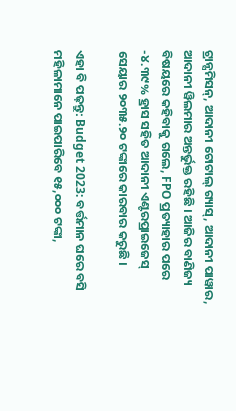ଟ୍ରାନ୍ସମିସନ୍, ଆଦାନୀ ଟୋଟାଲ୍ ଗ୍ୟାସ୍, ଆଦାନୀ ପାୱାର, ଆଦାନୀ ୱିଲମାର ଅନ୍ତର୍ଭୁକ୍ତ ରହିଛି । ଆଜିର ବାଣିଜ୍ୟ ବିଷୟରେ କହିବାକୁ ଗଲେ, FPO ପ୍ରତ୍ୟାହାର ପରେ -୪.୩୯% ହ୍ରାସ ସହିତ ଆଦାନୀ ଏଣ୍ଟରପ୍ରାଇଜେସ୍ ସେୟାର ୨୦୩୫.୨୦ ଟଙ୍କାରେ କାରବାର କରୁଛି ।

ଏହା ବି ପଢ଼ନ୍ତୁ: Budget 2023: ବର୍ତ୍ତମାନ ଘରେ ବସି ମହିଳାମାନେ ପାଇପାରିବେ ୧୫,୦୦୦ ଟଙ୍କା,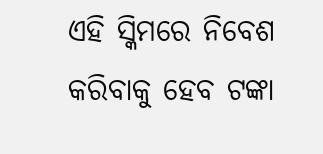ଏହି ସ୍କିମରେ ନିବେଶ କରିବାକୁ ହେବ ଟଙ୍କା